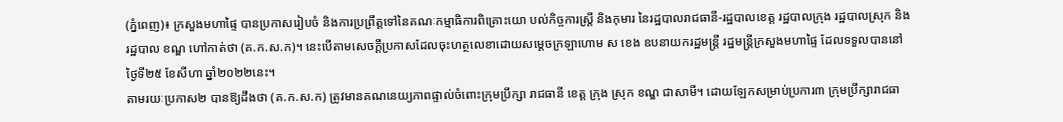(ភ្នំពេញ)៖ ក្រសួងមហាផ្ទៃ បានប្រកាសរៀបចំ និងការប្រព្រឹត្តទៅនៃគណៈកម្មាធិការពិគ្រោះយោ បល់កិច្ចការស្ត្រី និងកុមារ នៃរដ្ឋបាលរាជធានី-រដ្ឋបាលខេត្ត រដ្ឋបាលក្រុង រដ្ឋបាលស្រុក និងរដ្ឋបាល ខណ្ឌ ហៅកាត់ថា (គ.ក.ស.ក)។ នេះបើតាមសេចក្តីប្រកាសដែលចុះហត្ថលេខាដោយសម្តេចក្រឡាហោម ស ខេង ឧបនាយករដ្ឋមន្ត្រី រដ្ឋមន្ត្រីក្រសួងមហាផ្ទៃ ដែលទទួលបាននៅថ្ងៃទី២៥ ខែសីហា ឆ្នាំ២០២២នេះ។
តាមរយៈប្រកាស២ បានឱ្យដឹងថា (គ.ក.ស.ក) ត្រូវមានគណនេយ្យភាពផ្ទាល់ចំពោះក្រុមប្រឹក្សា រាជធានី ខេត្ត ក្រុង ស្រុក ខណ្ឌ ជាសាមី។ ដោយឡែកសម្រាប់ប្រការ៣ ក្រុមប្រឹក្សារាជធា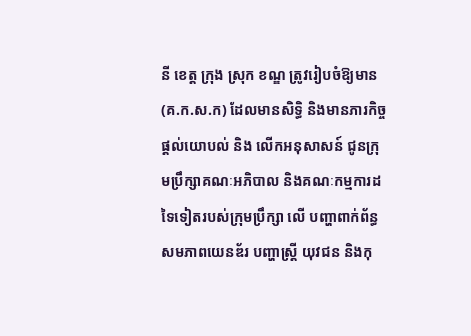នី ខេត្ត ក្រុង ស្រុក ខណ្ឌ ត្រូវរៀបចំឱ្យមាន (គ.ក.ស.ក) ដែលមានសិទ្ធិ និងមានភារកិច្ចផ្តល់យោបល់ និង លើកអនុសាសន៍ ជូនក្រុមប្រឹក្សាគណៈអភិបាល និងគណៈកម្មការដទៃទៀតរបស់ក្រុមប្រឹក្សា លើ បញ្ហាពាក់ព័ន្ធសមភាពយេនឌ័រ បញ្ហាស្ត្រី យុវជន និងកុ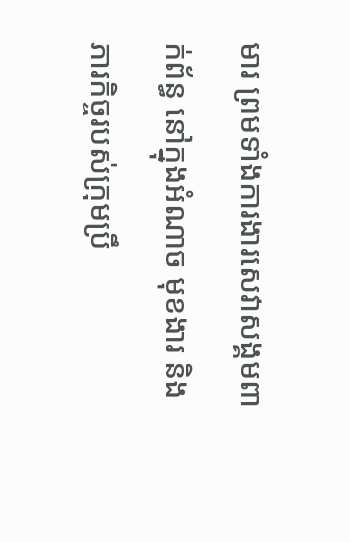មារ ព្រមទាំងការងារសេវាសង្គមពាក់ព័ន្ធ នៅក្នុងអំណាច មុខងារ និងភារកិច្ចរបស់ក្រុមប្រឹ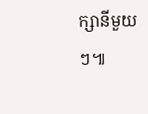ក្សានីមួយៗ៕